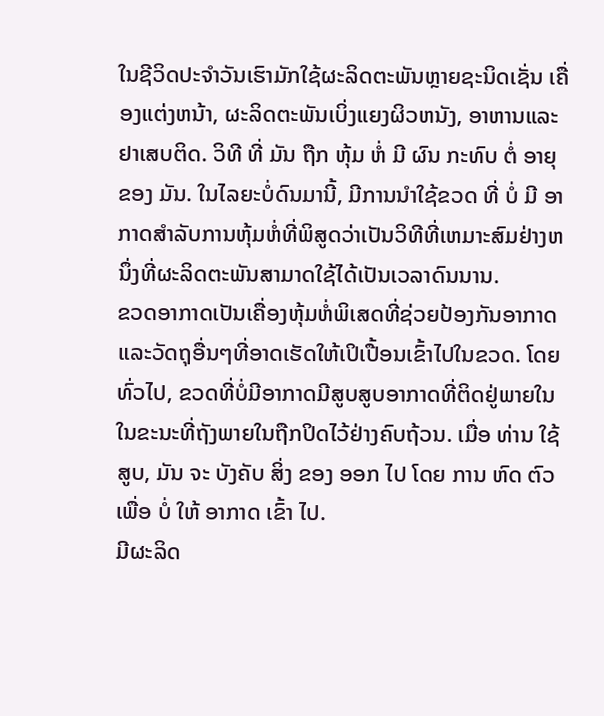ໃນຊີວິດປະຈໍາວັນເຮົາມັກໃຊ້ຜະລິດຕະພັນຫຼາຍຊະນິດເຊັ່ນ ເຄື່ອງແຕ່ງຫນ້າ, ຜະລິດຕະພັນເບິ່ງແຍງຜິວຫນັງ, ອາຫານແລະຢາເສບຕິດ. ວິທີ ທີ່ ມັນ ຖືກ ຫຸ້ມ ຫໍ່ ມີ ຜົນ ກະທົບ ຕໍ່ ອາຍຸ ຂອງ ມັນ. ໃນໄລຍະບໍ່ດົນມານີ້, ມີການນໍາໃຊ້ຂວດ ທີ່ ບໍ່ ມີ ອາກາດສໍາລັບການຫຸ້ມຫໍ່ທີ່ພິສູດວ່າເປັນວິທີທີ່ເຫມາະສົມຢ່າງຫນຶ່ງທີ່ຜະລິດຕະພັນສາມາດໃຊ້ໄດ້ເປັນເວລາດົນນານ.
ຂວດອາກາດເປັນເຄື່ອງຫຸ້ມຫໍ່ພິເສດທີ່ຊ່ວຍປ້ອງກັນອາກາດແລະວັດຖຸອື່ນໆທີ່ອາດເຮັດໃຫ້ເປິເປື້ອນເຂົ້າໄປໃນຂວດ. ໂດຍທົ່ວໄປ, ຂວດທີ່ບໍ່ມີອາກາດມີສູບສູບອາກາດທີ່ຕິດຢູ່ພາຍໃນໃນຂະນະທີ່ຖັງພາຍໃນຖືກປິດໄວ້ຢ່າງຄົບຖ້ວນ. ເມື່ອ ທ່ານ ໃຊ້ ສູບ, ມັນ ຈະ ບັງຄັບ ສິ່ງ ຂອງ ອອກ ໄປ ໂດຍ ການ ຫົດ ຕົວ ເພື່ອ ບໍ່ ໃຫ້ ອາກາດ ເຂົ້າ ໄປ.
ມີຜະລິດ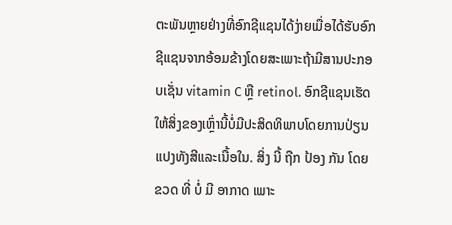ຕະພັນຫຼາຍຢ່າງທີ່ອົກຊີແຊນໄດ້ງ່າຍເມື່ອໄດ້ຮັບອົກຊີແຊນຈາກອ້ອມຂ້າງໂດຍສະເພາະຖ້າມີສານປະກອບເຊັ່ນ vitamin C ຫຼື retinol. ອົກຊີແຊນເຮັດໃຫ້ສິ່ງຂອງເຫຼົ່ານີ້ບໍ່ມີປະສິດທິພາບໂດຍການປ່ຽນແປງທັງສີແລະເນື້ອໃນ. ສິ່ງ ນີ້ ຖືກ ປ້ອງ ກັນ ໂດຍ ຂວດ ທີ່ ບໍ່ ມີ ອາກາດ ເພາະ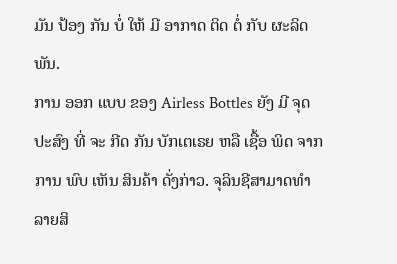ມັນ ປ້ອງ ກັນ ບໍ່ ໃຫ້ ມີ ອາກາດ ຕິດ ຕໍ່ ກັບ ຜະລິດພັນ.
ການ ອອກ ແບບ ຂອງ Airless Bottles ຍັງ ມີ ຈຸດປະສົງ ທີ່ ຈະ ກີດ ກັນ ບັກເຕເຣຍ ຫລື ເຊື້ອ ພິດ ຈາກ ການ ພົບ ເຫັນ ສິນຄ້າ ດັ່ງກ່າວ. ຈຸລິນຊີສາມາດທໍາລາຍສິ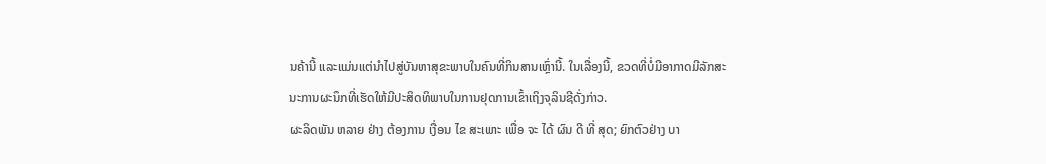ນຄ້ານີ້ ແລະແມ່ນແຕ່ນໍາໄປສູ່ບັນຫາສຸຂະພາບໃນຄົນທີ່ກິນສານເຫຼົ່ານີ້. ໃນເລື່ອງນີ້, ຂວດທີ່ບໍ່ມີອາກາດມີລັກສະນະການຜະນຶກທີ່ເຮັດໃຫ້ມີປະສິດທິພາບໃນການຢຸດການເຂົ້າເຖິງຈຸລິນຊີດັ່ງກ່າວ.
ຜະລິດພັນ ຫລາຍ ຢ່າງ ຕ້ອງການ ເງື່ອນ ໄຂ ສະເພາະ ເພື່ອ ຈະ ໄດ້ ຜົນ ດີ ທີ່ ສຸດ; ຍົກຕົວຢ່າງ ບາ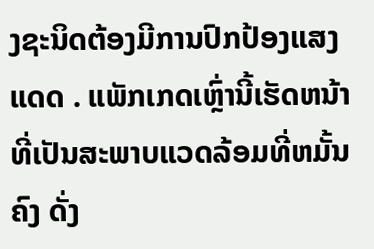ງຊະນິດຕ້ອງມີການປົກປ້ອງແສງແດດ . ແພັກເກດເຫຼົ່ານີ້ເຮັດຫນ້າທີ່ເປັນສະພາບແວດລ້ອມທີ່ຫມັ້ນຄົງ ດັ່ງ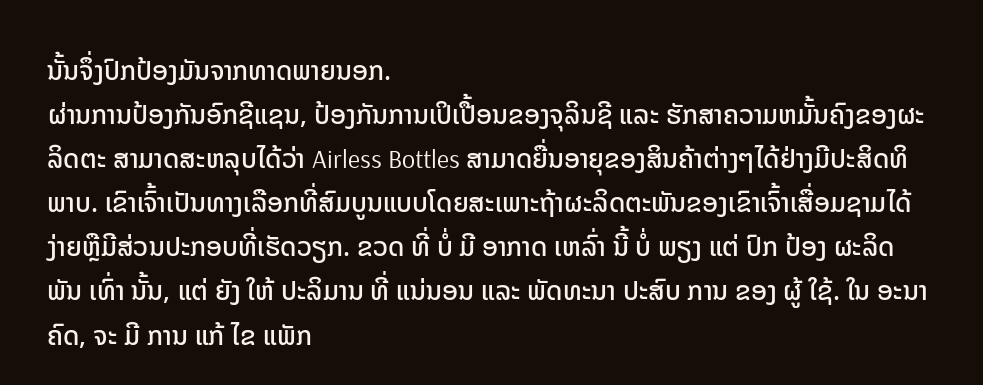ນັ້ນຈຶ່ງປົກປ້ອງມັນຈາກທາດພາຍນອກ.
ຜ່ານການປ້ອງກັນອົກຊີແຊນ, ປ້ອງກັນການເປິເປື້ອນຂອງຈຸລິນຊີ ແລະ ຮັກສາຄວາມຫມັ້ນຄົງຂອງຜະລິດຕະ ສາມາດສະຫລຸບໄດ້ວ່າ Airless Bottles ສາມາດຍື່ນອາຍຸຂອງສິນຄ້າຕ່າງໆໄດ້ຢ່າງມີປະສິດທິພາບ. ເຂົາເຈົ້າເປັນທາງເລືອກທີ່ສົມບູນແບບໂດຍສະເພາະຖ້າຜະລິດຕະພັນຂອງເຂົາເຈົ້າເສື່ອມຊາມໄດ້ງ່າຍຫຼືມີສ່ວນປະກອບທີ່ເຮັດວຽກ. ຂວດ ທີ່ ບໍ່ ມີ ອາກາດ ເຫລົ່າ ນີ້ ບໍ່ ພຽງ ແຕ່ ປົກ ປ້ອງ ຜະລິດພັນ ເທົ່າ ນັ້ນ, ແຕ່ ຍັງ ໃຫ້ ປະລິມານ ທີ່ ແນ່ນອນ ແລະ ພັດທະນາ ປະສົບ ການ ຂອງ ຜູ້ ໃຊ້. ໃນ ອະນາຄົດ, ຈະ ມີ ການ ແກ້ ໄຂ ແພັກ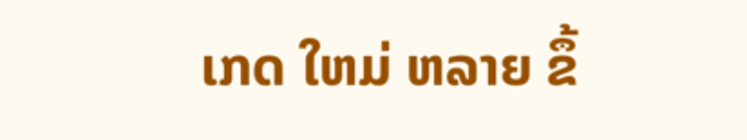ເກດ ໃຫມ່ ຫລາຍ ຂຶ້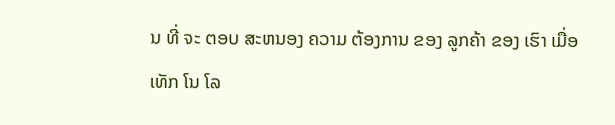ນ ທີ່ ຈະ ຕອບ ສະຫນອງ ຄວາມ ຕ້ອງການ ຂອງ ລູກຄ້າ ຂອງ ເຮົາ ເມື່ອ ເທັກ ໂນ ໂລ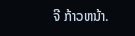ຈີ ກ້າວຫນ້າ.